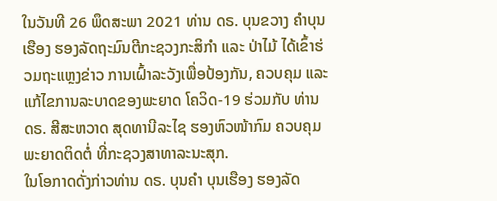ໃນວັນທີ 26 ພຶດສະພາ 2021 ທ່ານ ດຣ. ບຸນຂວາງ ຄຳບຸນເຮືອງ ຮອງລັດຖະມົນຕີກະຊວງກະສິກຳ ແລະ ປ່າໄມ້ ໄດ້ເຂົ້າຮ່ວມຖະແຫຼງຂ່າວ ການເຝົ້າລະວັງເພື່ອປ້ອງກັນ, ຄວບຄຸມ ແລະ ແກ້ໄຂການລະບາດຂອງພະຍາດ ໂຄວິດ-19 ຮ່ວມກັບ ທ່ານ ດຣ. ສີສະຫວາດ ສຸດທານີລະໄຊ ຮອງຫົວໜ້າກົມ ຄວບຄຸມພະຍາດຕິດຕໍ່ ທີ່ກະຊວງສາທາລະນະສຸກ.
ໃນໂອກາດດັ່ງກ່າວທ່ານ ດຣ. ບຸນຄຳ ບຸນເຮືອງ ຮອງລັດ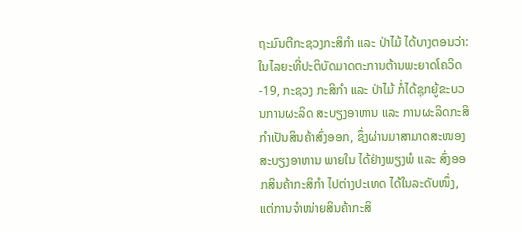ຖະມົນຕີກະຊວງກະສິກຳ ແລະ ປ່າໄມ້ ໄດ້ບາງຕອນວ່າ: ໃນໄລຍະທີ່ປະຕິບັດມາດຕະການຕ້ານພະຍາດໂຄວິດ-19, ກະຊວງ ກະສິກໍາ ແລະ ປ່າໄມ້ ກໍ່ໄດ້ຊຸກຍູ້ຂະບວນການຜະລິດ ສະບຽງອາຫານ ແລະ ການຜະລິດກະສິກໍາເປັນສິນຄ້າສົ່ງອອກ, ຊຶ່ງຜ່ານມາສາມາດສະໜອງສະບຽງອາຫານ ພາຍໃນ ໄດ້ຢ່າງພຽງພໍ ແລະ ສົ່ງອອກສິນຄ້າກະສິກໍາ ໄປຕ່າງປະເທດ ໄດ້ໃນລະດັບໜຶ່ງ, ແຕ່ການຈໍາໜ່າຍສິນຄ້າກະສິ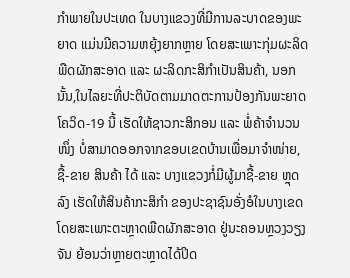ກຳພາຍໃນປະເທດ ໃນບາງແຂວງທີ່ມີການລະບາດຂອງພະຍາດ ແມ່ນມີຄວາມຫຍຸ້ງຍາກຫຼາຍ ໂດຍສະເພາະກຸ່ມຜະລິດພືດຜັກສະອາດ ແລະ ຜະລິດກະສິກໍາເປັນສິນຄ້າ, ນອກນັ້ນ,ໃນໄລຍະທີ່ປະຕິບັດຕາມມາດຕະການປ້ອງກັນພະຍາດໂຄວິດ-19 ນີ້ ເຮັດໃຫ້ຊາວກະສິກອນ ແລະ ພໍ່ຄ້າຈຳນວນໜຶ່ງ ບໍ່ສາມາດອອກຈາກຂອບເຂດບ້ານເພື່ອມາຈຳໜ່າຍ, ຊື້-ຂາຍ ສິນຄ້າ ໄດ້ ແລະ ບາງແຂວງກໍ່ມີຜູ້ມາຊື້-ຂາຍ ຫຼຸດລົງ ເຮັດໃຫ້ສິນຄ້າກະສິກຳ ຂອງປະຊາຊົນອັ່ງອໍໃນບາງເຂດ ໂດຍສະເພາະຕະຫຼາດພືດຜັກສະອາດ ຢູ່ນະຄອນຫຼວງວຽງຈັນ ຍ້ອນວ່າຫຼາຍຕະຫຼາດໄດ້ປິດ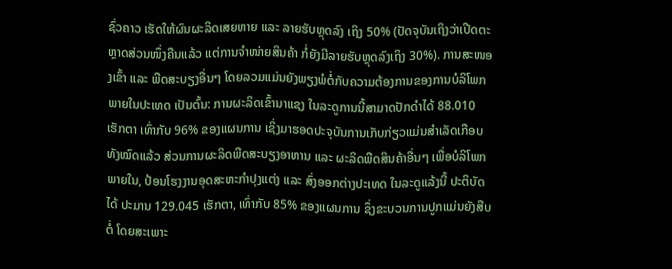ຊົ່ວຄາວ ເຮັດໃຫ້ຜົນຜະລິດເສຍຫາຍ ແລະ ລາຍຮັບຫຼຸດລົງ ເຖິງ 50% (ປັດຈຸບັນເຖິງວ່າເປີດຕະຫຼາດສ່ວນໜຶ່ງຄືນແລ້ວ ແຕ່ການຈຳໜ່າຍສິນຄ້າ ກໍ່ຍັງມີລາຍຮັບຫຼຸດລົງເຖິງ 30%). ການສະໜອງເຂົ້າ ແລະ ພືດສະບຽງອື່ນໆ ໂດຍລວມແມ່ນຍັງພຽງພໍຕໍ່ກັບຄວາມຕ້ອງການຂອງການບໍລິໂພກພາຍໃນປະເທດ ເປັນຕົ້ນ: ການຜະລິດເຂົ້ານາແຊງ ໃນລະດູການນີ້ສາມາດປັກດໍາໄດ້ 88.010 ເຮັກຕາ ເທົ່າກັບ 96% ຂອງແຜນການ ເຊິ່ງມາຮອດປະຈຸບັນການເກັບກ່ຽວແມ່ນສໍາເລັດເກືອບທັງໝົດແລ້ວ ສ່ວນການຜະລິດພືດສະບຽງອາຫານ ແລະ ຜະລິດພືດສິນຄ້າອື່ນໆ ເພື່ອບໍລິໂພກພາຍໃນ, ປ້ອນໂຮງງານອຸດສະຫະກຳປຸງແຕ່ງ ແລະ ສົ່ງອອກຕ່າງປະເທດ ໃນລະດູແລ້ງນີ້ ປະຕິບັດໄດ້ ປະມານ 129.045 ເຮັກຕາ, ເທົ່າກັບ 85% ຂອງແຜນການ ຊຶ່ງຂະບວນການປູກແມ່ນຍັງສືບຕໍ່ ໂດຍສະເພາະ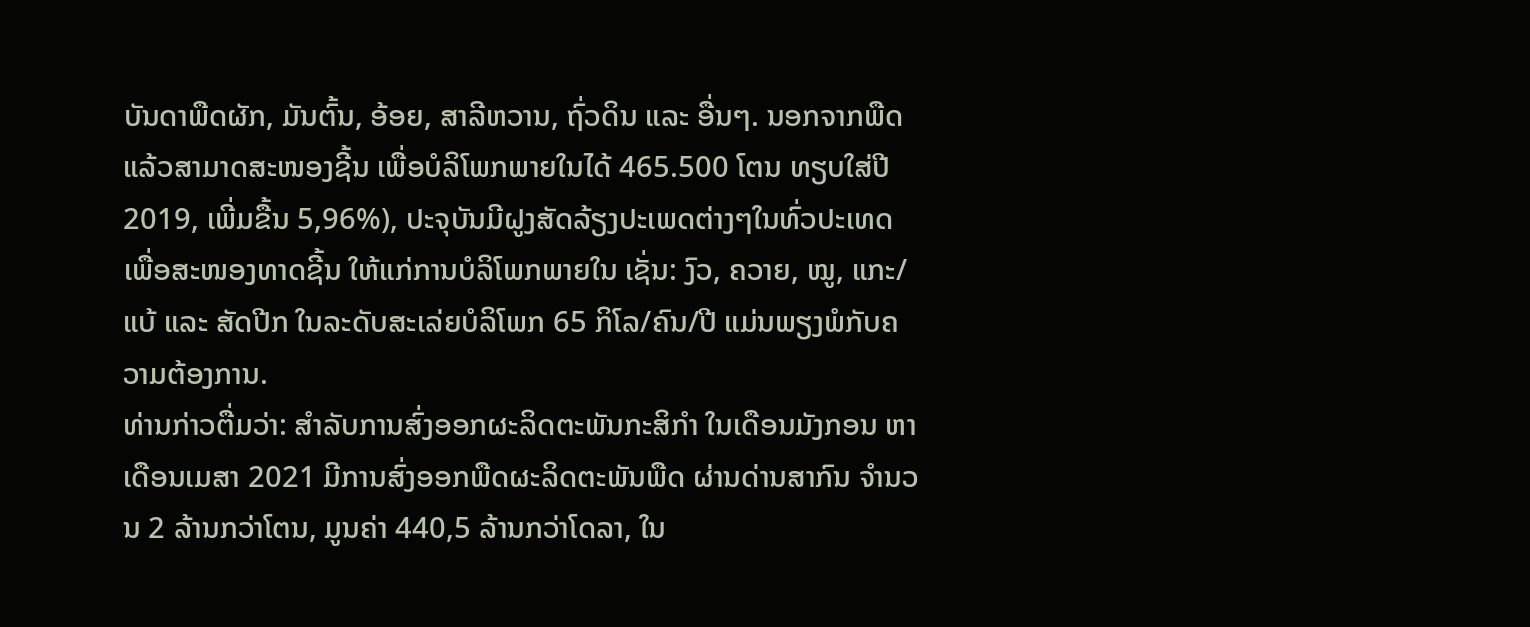ບັນດາພືດຜັກ, ມັນຕົ້ນ, ອ້ອຍ, ສາລີຫວານ, ຖົ່ວດິນ ແລະ ອື່ນໆ. ນອກຈາກພືດແລ້ວສາມາດສະໜອງຊີ້ນ ເພື່ອບໍລິໂພກພາຍໃນໄດ້ 465.500 ໂຕນ ທຽບໃສ່ປີ 2019, ເພີ່ມຂື້ນ 5,96%), ປະຈຸບັນມີຝູງສັດລ້ຽງປະເພດຕ່າງໆໃນທົ່ວປະເທດ ເພື່ອສະໜອງທາດຊີ້ນ ໃຫ້ແກ່ການບໍລິໂພກພາຍໃນ ເຊັ່ນ: ງົວ, ຄວາຍ, ໝູ, ແກະ/ແບ້ ແລະ ສັດປີກ ໃນລະດັບສະເລ່ຍບໍລິໂພກ 65 ກິໂລ/ຄົນ/ປີ ແມ່ນພຽງພໍກັບຄວາມຕ້ອງການ.
ທ່ານກ່າວຕື່ມວ່າ: ສໍາລັບການສົ່ງອອກຜະລິດຕະພັນກະສິກໍາ ໃນເດືອນມັງກອນ ຫາ ເດືອນເມສາ 2021 ມີການສົ່ງອອກພືດຜະລິດຕະພັນພືດ ຜ່ານດ່ານສາກົນ ຈຳນວນ 2 ລ້ານກວ່າໂຕນ, ມູນຄ່າ 440,5 ລ້ານກວ່າໂດລາ, ໃນ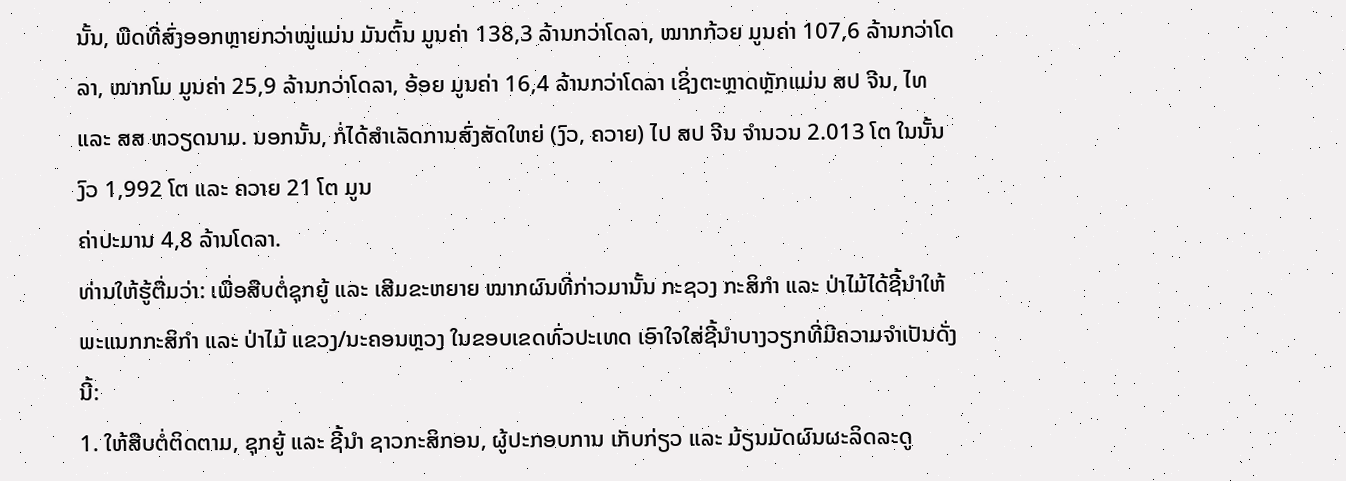ນັ້ນ, ພືດທີ່ສົ່ງອອກຫຼາຍກວ່າໝູ່ແມ່ນ ມັນຕົ້ນ ມູນຄ່າ 138,3 ລ້ານກວ່າໂດລາ, ໝາກກ້ວຍ ມູນຄ່າ 107,6 ລ້ານກວ່າໂດລາ, ໝາກໂມ ມູນຄ່າ 25,9 ລ້ານກວ່າໂດລາ, ອ້ອຍ ມູນຄ່າ 16,4 ລ້ານກວ່າໂດລາ ເຊິ່ງຕະຫຼາດຫຼັກແມ່ນ ສປ ຈີນ, ໄທ ແລະ ສສ ຫວຽດນາມ. ນອກນັ້ນ, ກໍ່ໄດ້ສໍາເລັດການສົ່ງສັດໃຫຍ່ (ງົວ, ຄວາຍ) ໄປ ສປ ຈີນ ຈຳນວນ 2.013 ໂຕ ໃນນັ້ນ ງົວ 1,992 ໂຕ ແລະ ຄວາຍ 21 ໂຕ ມູນ
ຄ່າປະມານ 4,8 ລ້ານໂດລາ.
ທ່ານໃຫ້ຮູ້ຕື່ມວ່າ: ເພື່ອສືບຕໍ່ຊຸກຍູ້ ແລະ ເສີມຂະຫຍາຍ ໝາກຜົນທີ່ກ່າວມານັ້ນ ກະຊວງ ກະສິກຳ ແລະ ປ່າໄມ້ໄດ້ຊີ້ນໍາໃຫ້ພະແນກກະສິກໍາ ແລະ ປ່າໄມ້ ແຂວງ/ນະຄອນຫຼວງ ໃນຂອບເຂດທົ່ວປະເທດ ເອົາໃຈໃສ່ຊີ້ນໍາບາງວຽກທີ່ມີຄວາມຈຳເປັນດັ່ງນີ້:
1. ໃຫ້ສືບຕໍ່ຕິດຕາມ, ຊຸກຍູ້ ແລະ ຊີ້ນໍາ ຊາວກະສິກອນ, ຜູ້ປະກອບການ ເກັບກ່ຽວ ແລະ ມ້ຽນມັດຜົນຜະລິດລະດູ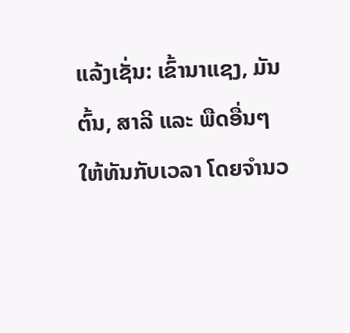ແລ້ງເຊັ່ນ: ເຂົ້ານາແຊງ, ມັນຕົ້ນ, ສາລີ ແລະ ພືດອື່ນໆ ໃຫ້ທັນກັບເວລາ ໂດຍຈໍານວ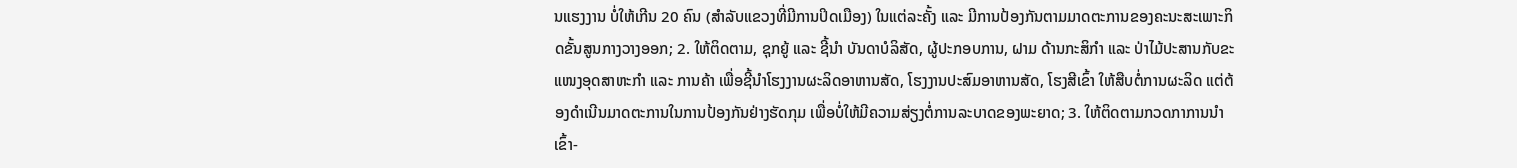ນແຮງງານ ບໍ່ໃຫ້ເກີນ 20 ຄົນ (ສໍາລັບແຂວງທີ່ມີການປິດເມືອງ) ໃນແຕ່ລະຄັ້ງ ແລະ ມີການປ້ອງກັນຕາມມາດຕະການຂອງຄະນະສະເພາະກິດຂັ້ນສູນກາງວາງອອກ; 2. ໃຫ້ຕິດຕາມ, ຊຸກຍູ້ ແລະ ຊີ້ນຳ ບັນດາບໍລິສັດ, ຜູ້ປະກອບການ, ຝາມ ດ້ານກະສິກໍາ ແລະ ປ່າໄມ້ປະສານກັບຂະແໜງອຸດສາຫະກໍາ ແລະ ການຄ້າ ເພື່ອຊີ້ນໍາໂຮງງານຜະລິດອາຫານສັດ, ໂຮງງານປະສົມອາຫານສັດ, ໂຮງສີເຂົ້າ ໃຫ້ສືບຕໍ່ການຜະລິດ ແຕ່ຕ້ອງດໍາເນີນມາດຕະການໃນການປ້ອງກັນຢ່າງຮັດກຸມ ເພື່ອບໍ່ໃຫ້ມີຄວາມສ່ຽງຕໍ່ການລະບາດຂອງພະຍາດ; 3. ໃຫ້ຕິດຕາມກວດກາການນໍາເຂົ້າ-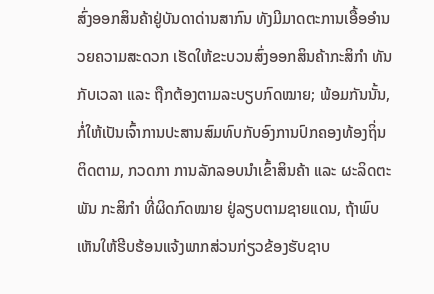ສົ່ງອອກສິນຄ້າຢູ່ບັນດາດ່ານສາກົນ ທັງມີມາດຕະການເອື້ອອໍານວຍຄວາມສະດວກ ເຮັດໃຫ້ຂະບວນສົ່ງອອກສິນຄ້າກະສິກໍາ ທັນກັບເວລາ ແລະ ຖືກຕ້ອງຕາມລະບຽບກົດໝາຍ; ພ້ອມກັນນັ້ນ, ກໍ່ໃຫ້ເປັນເຈົ້າການປະສານສົມທົບກັບອົງການປົກຄອງທ້ອງຖິ່ນ ຕິດຕາມ, ກວດກາ ການລັກລອບນໍາເຂົ້າສິນຄ້າ ແລະ ຜະລິດຕະພັນ ກະສິກໍາ ທີ່ຜິດກົດໝາຍ ຢູ່ລຽບຕາມຊາຍແດນ, ຖ້າພົບເຫັນໃຫ້ຮີບຮ້ອນແຈ້ງພາກສ່ວນກ່ຽວຂ້ອງຮັບຊາບ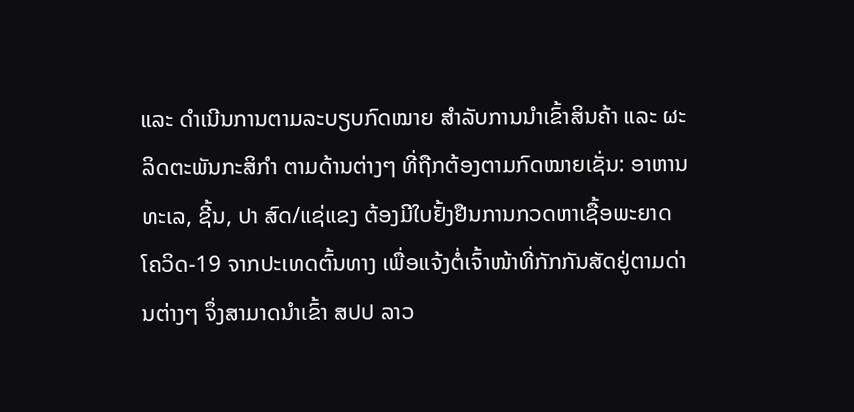ແລະ ດຳເນີນການຕາມລະບຽບກົດໝາຍ ສໍາລັບການນໍາເຂົ້າສິນຄ້າ ແລະ ຜະລິດຕະພັນກະສິກໍາ ຕາມດ້ານຕ່າງໆ ທີ່ຖືກຕ້ອງຕາມກົດໝາຍເຊັ່ນ: ອາຫານທະເລ, ຊີ້ນ, ປາ ສົດ/ແຊ່ແຂງ ຕ້ອງມີໃບຢັ້ງຢືນການກວດຫາເຊື້ອພະຍາດ ໂຄວິດ-19 ຈາກປະເທດຕົ້ນທາງ ເພື່ອແຈ້ງຕໍ່ເຈົ້າໜ້າທີ່ກັກກັນສັດຢູ່ຕາມດ່ານຕ່າງໆ ຈຶ່ງສາມາດນໍາເຂົ້າ ສປປ ລາວ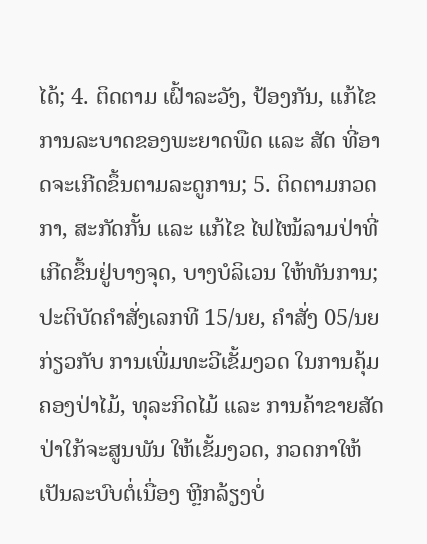ໄດ້; 4. ຕິດຕາມ ເຝົ້າລະວັງ, ປ້ອງກັນ, ແກ້ໄຂ ການລະບາດຂອງພະຍາດພືດ ແລະ ສັດ ທີ່ອາດຈະເກີດຂຶ້ນຕາມລະດູການ; 5. ຕິດຕາມກວດກາ, ສະກັດກັ້ນ ແລະ ແກ້ໄຂ ໄຟໄໝ້ລາມປ່າທີ່ເກີດຂຶ້ນຢູ່ບາງຈຸດ, ບາງບໍລິເວນ ໃຫ້ທັນການ; ປະຕິບັດຄໍາສັ່ງເລກທີ 15/ນຍ, ຄໍາສັ່ງ 05/ນຍ ກ່ຽວກັບ ການເພີ່ມທະວີເຂັ້ມງວດ ໃນການຄຸ້ມຄອງປ່າໄມ້, ທຸລະກິດໄມ້ ແລະ ການຄ້າຂາຍສັດປ່າໃກ້ຈະສູນພັນ ໃຫ້ເຂັ້ມງວດ, ກວດກາໃຫ້ເປັນລະບົບຕໍ່ເນື່ອງ ຫຼີກລ້ຽງບໍ່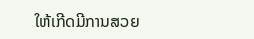ໃຫ້ເກີດມີການສວຍ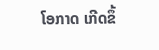ໂອກາດ ເກີດຂຶ້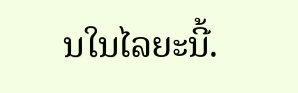ນໃນໄລຍະນີ້.